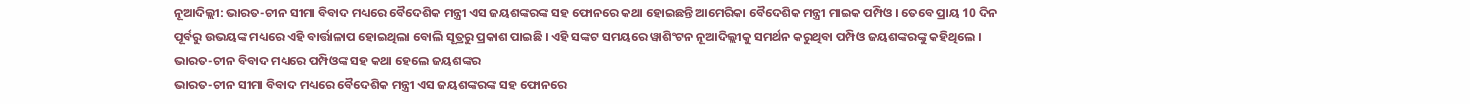ନୂଆଦିଲ୍ଲୀ: ଭାରତ-ଚୀନ ସୀମା ବିବାଦ ମଧ୍ୟରେ ବୈଦେଶିକ ମନ୍ତ୍ରୀ ଏସ ଜୟଶଙ୍କରଙ୍କ ସହ ଫୋନରେ କଥା ହୋଇଛନ୍ତି ଆମେରିକା ବୈଦେଶିକ ମନ୍ତ୍ରୀ ମାଇକ ପମ୍ପିଓ । ତେବେ ପ୍ରାୟ 10 ଦିନ ପୂର୍ବରୁ ଉଭୟଙ୍କ ମଧ୍ୟରେ ଏହି ବାର୍ତ୍ତାଳାପ ହୋଇଥିଲା ବୋଲି ସୂତ୍ରରୁ ପ୍ରକାଶ ପାଇଛି । ଏହି ସଙ୍କଟ ସମୟରେ ୱାଶିଂଟନ ନୂଆଦିଲ୍ଲୀକୁ ସମର୍ଥନ କରୁଥିବା ପମ୍ପିଓ ଜୟଶଙ୍କରଙ୍କୁ କହିଥିଲେ ।
ଭାରତ-ଚୀନ ବିବାଦ ମଧ୍ୟରେ ପମ୍ପିଓଙ୍କ ସହ କଥା ହେଲେ ଜୟଶଙ୍କର
ଭାରତ-ଚୀନ ସୀମା ବିବାଦ ମଧ୍ୟରେ ବୈଦେଶିକ ମନ୍ତ୍ରୀ ଏସ ଜୟଶଙ୍କରଙ୍କ ସହ ଫୋନରେ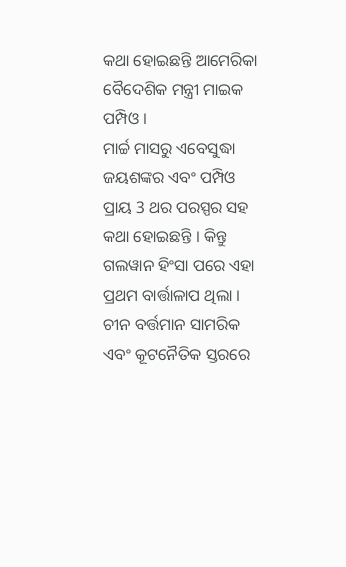କଥା ହୋଇଛନ୍ତି ଆମେରିକା ବୈଦେଶିକ ମନ୍ତ୍ରୀ ମାଇକ ପମ୍ପିଓ ।
ମାର୍ଚ୍ଚ ମାସରୁ ଏବେସୁଦ୍ଧା ଜୟଶଙ୍କର ଏବଂ ପମ୍ପିଓ ପ୍ରାୟ 3 ଥର ପରସ୍ପର ସହ କଥା ହୋଇଛନ୍ତି । କିନ୍ତୁ ଗଲୱାନ ହିଂସା ପରେ ଏହା ପ୍ରଥମ ବାର୍ତ୍ତାଳାପ ଥିଲା । ଚୀନ ବର୍ତ୍ତମାନ ସାମରିକ ଏବଂ କୂଟନୈତିକ ସ୍ତରରେ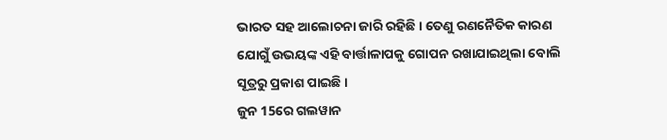ଭାରତ ସହ ଆଲୋଚନା ଜାରି ରହିଛି । ତେଣୁ ରଣନୈତିକ କାରଣ ଯୋଗୁଁ ଉଭୟଙ୍କ ଏହି ବାର୍ତ୍ତାଳାପକୁ ଗୋପନ ରଖାଯାଇଥିଲା ବୋଲି ସୂତ୍ରରୁ ପ୍ରକାଶ ପାଇଛି ।
ଜୁନ 15ରେ ଗଲୱାନ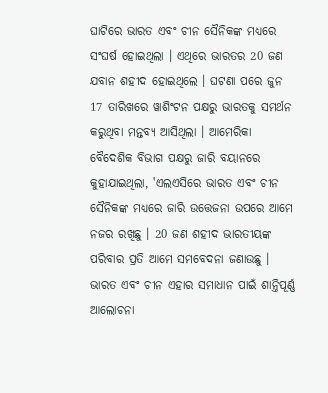ଘାଟିରେ ଭାରତ ଏବଂ ଚୀନ ସୈନିକଙ୍କ ମଧ୍ୟରେ ସଂଘର୍ଷ ହୋଇଥିଲା । ଏଥିରେ ଭାରତର 20 ଜଣ ଯବାନ ଶହୀଦ ହୋଇଥିଲେ । ଘଟଣା ପରେ ଜୁନ 17 ତାରିଖରେ ୱାଶିଂଟନ ପକ୍ଷରୁ ଭାରତକୁ ସମର୍ଥନ କରୁଥିବା ମନ୍ତବ୍ୟ ଆସିଥିଲା । ଆମେରିକା ବୈଦେଶିକ ବିଭାଗ ପକ୍ଷରୁ ଜାରି ବୟାନରେ କୁହାଯାଇଥିଲା, 'ଏଲଏସିରେ ଭାରତ ଏବଂ ଚୀନ ସୈନିକଙ୍କ ମଧ୍ୟରେ ଜାରି ଉତ୍ତେଜନା ଉପରେ ଆମେ ନଜର ରଖିଛୁ । 20 ଜଣ ଶହୀଦ ଭାରତୀୟଙ୍କ ପରିବାର ପ୍ରତି ଆମେ ସମବେଦନା ଜଣାଉଛୁ । ଭାରତ ଏବଂ ଚୀନ ଏହାର ସମାଧାନ ପାଇଁ ଶାନ୍ତିପୂର୍ଣ୍ଣ ଆଲୋଚନା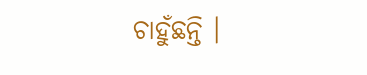ଚାହୁଁଛନ୍ତି ।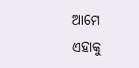ଆମେ ଏହାକୁ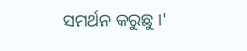ସମର୍ଥନ କରୁଛୁ ।'